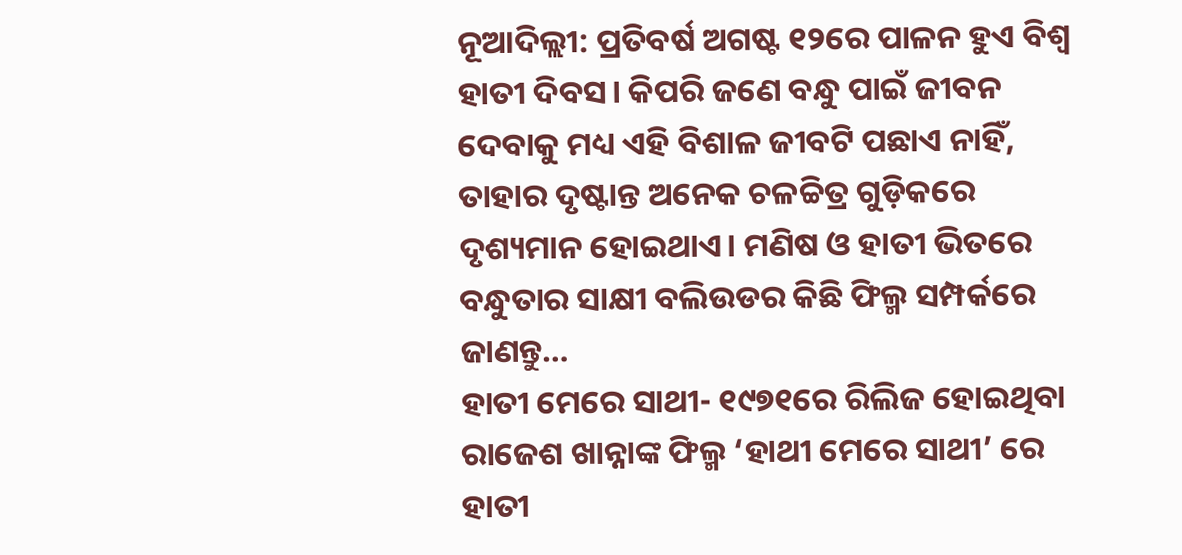ନୂଆଦିଲ୍ଲୀ: ପ୍ରତିବର୍ଷ ଅଗଷ୍ଟ ୧୨ରେ ପାଳନ ହୁଏ ବିଶ୍ବ ହାତୀ ଦିବସ। କିପରି ଜଣେ ବନ୍ଧୁ ପାଇଁ ଜୀବନ ଦେବାକୁ ମଧ୍ୟ ଏହି ବିଶାଳ ଜୀବଟି ପଛାଏ ନାହିଁ, ତାହାର ଦୃଷ୍ଟାନ୍ତ ଅନେକ ଚଳଚ୍ଚିତ୍ର ଗୁଡ଼ିକରେ ଦୃଶ୍ୟମାନ ହୋଇଥାଏ। ମଣିଷ ଓ ହାତୀ ଭିତରେ ବନ୍ଧୁତାର ସାକ୍ଷୀ ବଲିଉଡର କିଛି ଫିଲ୍ମ ସମ୍ପର୍କରେ ଜାଣନ୍ତୁ…
ହାତୀ ମେରେ ସାଥୀ- ୧୯୭୧ରେ ରିଲିଜ ହୋଇଥିବା ରାଜେଶ ଖାନ୍ନାଙ୍କ ଫିଲ୍ମ ‘ହାଥୀ ମେରେ ସାଥୀ’ ରେ ହାତୀ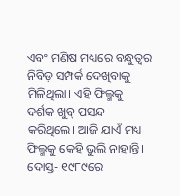ଏବଂ ମଣିଷ ମଧ୍ୟରେ ବନ୍ଧୁତ୍ୱର ନିବିଡ଼ ସମ୍ପର୍କ ଦେଖିବାକୁ ମିଳିଥିଲା। ଏହି ଫିଲ୍ମକୁ ଦର୍ଶକ ଖୁବ୍ ପସନ୍ଦ କରିଥିଲେ। ଆଜି ଯାଏଁ ମଧ୍ୟ ଫିଲ୍ମକୁ କେହି ଭୁଲି ନାହାନ୍ତି।
ଦୋସ୍ତ- ୧୯୮୯ରେ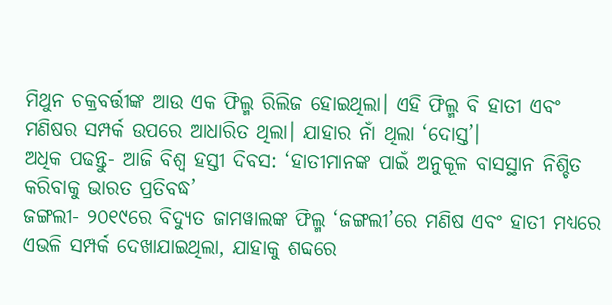ମିଥୁନ ଚକ୍ରବର୍ତ୍ତୀଙ୍କ ଆଉ ଏକ ଫିଲ୍ମ ରିଲିଜ ହୋଇଥିଲା। ଏହି ଫିଲ୍ମ ବି ହାତୀ ଏବଂ ମଣିଷର ସମ୍ପର୍କ ଉପରେ ଆଧାରିତ ଥିଲା। ଯାହାର ନାଁ ଥିଲା ‘ଦୋସ୍ତ’।
ଅଧିକ ପଢନ୍ତୁ- ଆଜି ବିଶ୍ବ ହସ୍ତୀ ଦିବସ: ‘ହାତୀମାନଙ୍କ ପାଇଁ ଅନୁକୂଳ ବାସସ୍ଥାନ ନିଶ୍ଚିତ କରିବାକୁ ଭାରତ ପ୍ରତିବଦ୍ଧ’
ଜଙ୍ଗଲୀ- ୨୦୧୯ରେ ବିଦ୍ୟୁତ ଜାମୱାଲଙ୍କ ଫିଲ୍ମ ‘ଜଙ୍ଗଲୀ’ରେ ମଣିଷ ଏବଂ ହାତୀ ମଧ୍ୟରେ ଏଭଳି ସମ୍ପର୍କ ଦେଖାଯାଇଥିଲା, ଯାହାକୁ ଶବ୍ଦରେ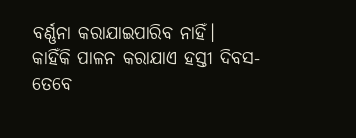ବର୍ଣ୍ଣନା କରାଯାଇପାରିବ ନାହିଁ।
କାହିଁକି ପାଳନ କରାଯାଏ ହସ୍ତୀ ଦିବସ-
ତେବେ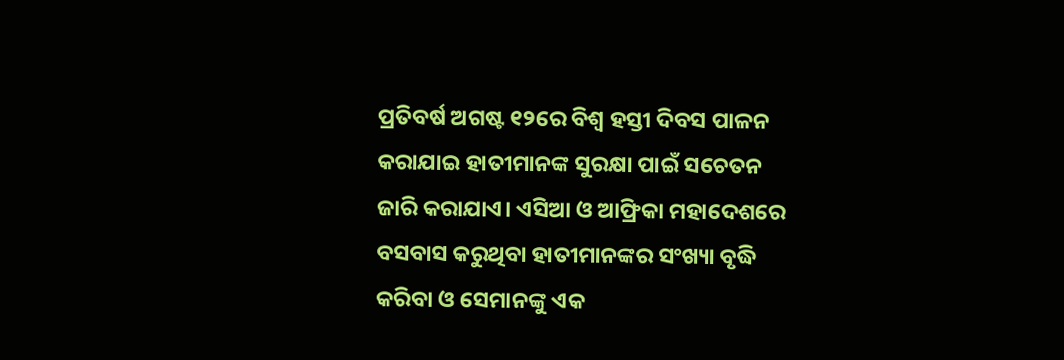ପ୍ରତିବର୍ଷ ଅଗଷ୍ଟ ୧୨ରେ ବିଶ୍ବ ହସ୍ତୀ ଦିବସ ପାଳନ କରାଯାଇ ହାତୀମାନଙ୍କ ସୁରକ୍ଷା ପାଇଁ ସଚେତନ ଜାରି କରାଯାଏ। ଏସିଆ ଓ ଆଫ୍ରିକା ମହାଦେଶରେ ବସବାସ କରୁଥିବା ହାତୀମାନଙ୍କର ସଂଖ୍ୟା ବୃଦ୍ଧି କରିବା ଓ ସେମାନଙ୍କୁ ଏକ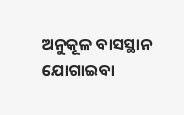ଅନୁକୂଳ ବାସସ୍ଥାନ ଯୋଗାଇବା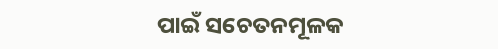ପାଇଁ ସଚେତନମୂଳକ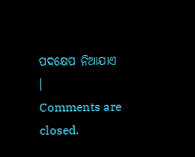ପଦକ୍ଷେପ ନିଆଯାଏ ।
Comments are closed.